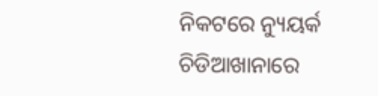ନିକଟରେ ନ୍ୟୁୟର୍କ ଚିଡିଆଖାନାରେ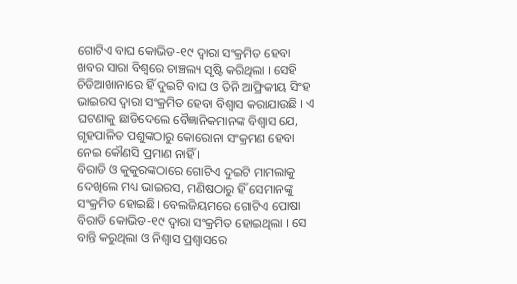ଗୋଟିଏ ବାଘ କୋଭିଡ-୧୯ ଦ୍ବାରା ସଂକ୍ରମିତ ହେବା ଖବର ସାରା ବିଶ୍ବରେ ଚାଞ୍ଚଲ୍ୟ ସୃଷ୍ଟି କରିଥିଲା । ସେହି ଚିଡିଆଖାନାରେ ହିଁ ଦୁଇଟି ବାଘ ଓ ତିନି ଆଫ୍ରିକୀୟ ସିଂହ ଭାଇରସ ଦ୍ବାରା ସଂକ୍ରମିତ ହେବା ବିଶ୍ବାସ କରାଯାଉଛି । ଏ ଘଟଣାକୁ ଛାଡିଦେଲେ ବୈଜ୍ଞାନିକମାନଙ୍କ ବିଶ୍ବାସ ଯେ, ଗୃହପାଳିତ ପଶୁଙ୍କଠାରୁ କୋରୋନା ସଂକ୍ରମଣ ହେବା ନେଇ କୌଣସି ପ୍ରମାଣ ନାହିଁ ।
ବିରାଡି ଓ କୁକୁରଙ୍କଠାରେ ଗୋଟିଏ ଦୁଇଟି ମାମଲାକୁ ଦେଖିଲେ ମଧ୍ୟ ଭାଇରସ, ମଣିଷଠାରୁ ହିଁ ସେମାନଙ୍କୁ ସଂକ୍ରମିତ ହୋଇଛି। ବେଲଜିୟମରେ ଗୋଟିଏ ପୋଷା ବିରାଡି କୋଭିଡ-୧୯ ଦ୍ବାରା ସଂକ୍ରମିତ ହୋଇଥିଲା । ସେ ବାନ୍ତି କରୁଥିଲା ଓ ନିଶ୍ବାସ ପ୍ରଶ୍ବାସରେ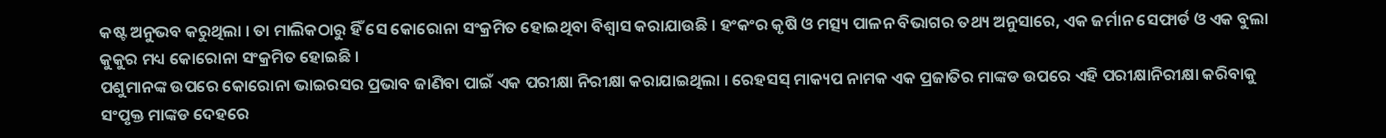କଷ୍ଟ ଅନୁଭବ କରୁଥିଲା । ତା ମାଲିକଠାରୁ ହିଁ ସେ କୋରୋନା ସଂକ୍ରମିତ ହୋଇଥିବା ବିଶ୍ବାସ କରାଯାଉଛି । ହଂକଂର କୃଷି ଓ ମତ୍ସ୍ୟ ପାଳନ ବିଭାଗର ତଥ୍ୟ ଅନୁସାରେ, ଏକ ଜର୍ମାନ ସେଫାର୍ଡ ଓ ଏକ ବୁଲା କୁକୁର ମଧ୍ୟ କୋରୋନା ସଂକ୍ରମିତ ହୋଇଛି ।
ପଶୁମାନଙ୍କ ଉପରେ କୋରୋନା ଭାଇରସର ପ୍ରଭାବ ଜାଣିବା ପାଇଁ ଏକ ପରୀକ୍ଷା ନିରୀକ୍ଷା କରାଯାଇଥିଲା । ରେହସସ୍ ମାକ୍ୟପ ନାମକ ଏକ ପ୍ରଜାତିର ମାଙ୍କଡ ଉପରେ ଏହି ପରୀକ୍ଷାନିରୀକ୍ଷା କରିବାକୁ ସଂପୃକ୍ତ ମାଙ୍କଡ ଦେହରେ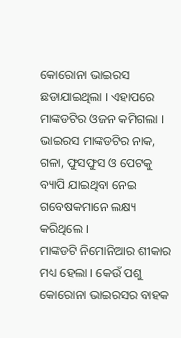କୋରୋନା ଭାଇରସ ଛଡାଯାଇଥିଲା । ଏହାପରେ ମାଙ୍କଡଟିର ଓଜନ କମିଗଲା । ଭାଇରସ ମାଙ୍କଡଟିର ନାକ, ଗଳା, ଫୁସଫୁସ ଓ ପେଟକୁ ବ୍ୟାପି ଯାଇଥିବା ନେଇ ଗବେଷକମାନେ ଲକ୍ଷ୍ୟ କରିଥିଲେ ।
ମାଙ୍କଡଟି ନିମୋନିଆର ଶୀକାର ମଧ୍ୟ ହେଲା । କେଉଁ ପଶୁ କୋରୋନା ଭାଇରସର ବାହକ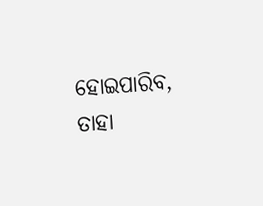ହୋଇପାରିବ, ତାହା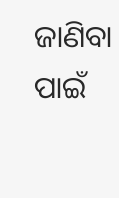ଜାଣିବା ପାଇଁ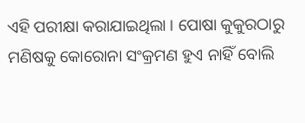ଏହି ପରୀକ୍ଷା କରାଯାଇଥିଲା । ପୋଷା କୁକୁରଠାରୁ ମଣିଷକୁ କୋରୋନା ସଂକ୍ରମଣ ହୁଏ ନାହିଁ ବୋଲି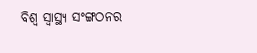ବିଶ୍ବ ସ୍ବାସ୍ଥ୍ୟ ସଂଙ୍ଗଠନର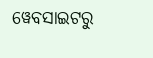ୱେବସାଇଟରୁ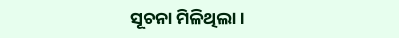ସୂଚନା ମିଳିଥିଲା ।